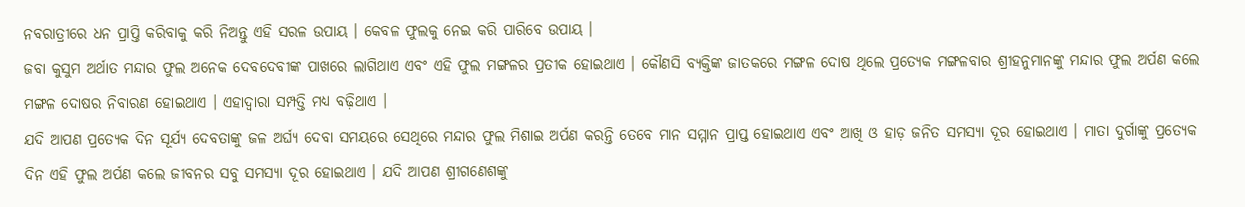ନବରାତ୍ରୀରେ ଧନ ପ୍ରାପ୍ତି କରିବାକୁ କରି ନିଅନ୍ତୁ ଏହି ସରଳ ଉପାୟ । କେବଳ ଫୁଲକୁ ନେଇ କରି ପାରିବେ ଉପାୟ ।
ଜବା କୁସୁମ ଅର୍ଥାତ ମନ୍ଦାର ଫୁଲ ଅନେକ ଦେବଦେବୀଙ୍କ ପାଖରେ ଲାଗିଥାଏ ଏବଂ ଏହି ଫୁଲ ମଙ୍ଗଳର ପ୍ରତୀକ ହୋଇଥାଏ । କୌଣସି ବ୍ୟକ୍ତିଙ୍କ ଜାତକରେ ମଙ୍ଗଳ ଦୋଷ ଥିଲେ ପ୍ରତ୍ୟେକ ମଙ୍ଗଳବାର ଶ୍ରୀହନୁମାନଙ୍କୁ ମନ୍ଦାର ଫୁଲ ଅର୍ପଣ କଲେ ମଙ୍ଗଳ ଦୋଷର ନିବାରଣ ହୋଇଥାଏ । ଏହାଦ୍ବାରା ସମ୍ପତ୍ତି ମଧ୍ୟ ବଢ଼ିଥାଏ ।
ଯଦି ଆପଣ ପ୍ରତ୍ୟେକ ଦିନ ସୂର୍ଯ୍ୟ ଦେବତାଙ୍କୁ ଜଳ ଅର୍ଘ୍ୟ ଦେବା ସମୟରେ ସେଥିରେ ମନ୍ଦାର ଫୁଲ ମିଶାଇ ଅର୍ପଣ କରନ୍ତି ତେବେ ମାନ ସମ୍ମାନ ପ୍ରାପ୍ତ ହୋଇଥାଏ ଏବଂ ଆଖି ଓ ହାଡ଼ ଜନିତ ସମସ୍ୟା ଦୂର ହୋଇଥାଏ । ମାତା ଦୁର୍ଗାଙ୍କୁ ପ୍ରତ୍ୟେକ ଦିନ ଏହି ଫୁଲ ଅର୍ପଣ କଲେ ଜୀବନର ସବୁ ସମସ୍ୟା ଦୂର ହୋଇଥାଏ । ଯଦି ଆପଣ ଶ୍ରୀଗଣେଶଙ୍କୁ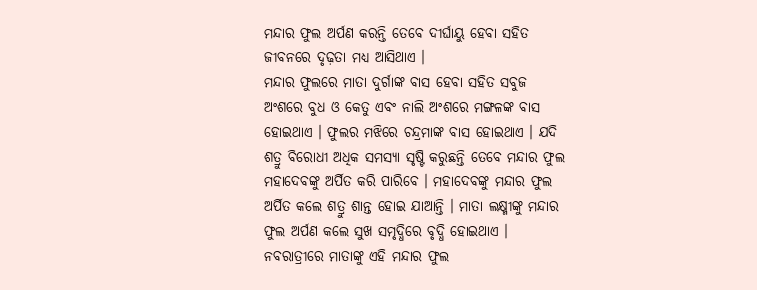ମନ୍ଦାର ଫୁଲ ଅର୍ପଣ କରନ୍ତି ତେବେ ଦୀର୍ଘାୟୁ ହେବା ସହିତ ଜୀବନରେ ଦୃଢ଼ତା ମଧ୍ୟ ଆସିଥାଏ ।
ମନ୍ଦାର ଫୁଲରେ ମାତା ଦୁର୍ଗାଙ୍କ ବାସ ହେବା ସହିତ ସବୁଜ ଅଂଶରେ ବୁଧ ଓ କେତୁ ଏବଂ ନାଲି ଅଂଶରେ ମଙ୍ଗଳଙ୍କ ବାସ ହୋଇଥାଏ । ଫୁଲର ମଝିରେ ଚନ୍ଦ୍ରମାଙ୍କ ବାସ ହୋଇଥାଏ । ଯଦି ଶତ୍ରୁ ବିରୋଧୀ ଅଧିକ ସମସ୍ୟା ସୃଷ୍ଟି କରୁଛନ୍ତି ତେବେ ମନ୍ଦାର ଫୁଲ ମହାଦେବଙ୍କୁ ଅର୍ପିତ କରି ପାରିବେ । ମହାଦେବଙ୍କୁ ମନ୍ଦାର ଫୁଲ ଅର୍ପିତ କଲେ ଶତ୍ରୁ ଶାନ୍ତ ହୋଇ ଯାଆନ୍ତି । ମାତା ଲକ୍ଷ୍ମୀଙ୍କୁ ମନ୍ଦାର ଫୁଲ ଅର୍ପଣ କଲେ ସୁଖ ସମୃଦ୍ଧିରେ ବୃଦ୍ଧି ହୋଇଥାଏ । ନବରାତ୍ରୀରେ ମାତାଙ୍କୁ ଏହି ମନ୍ଦାର ଫୁଲ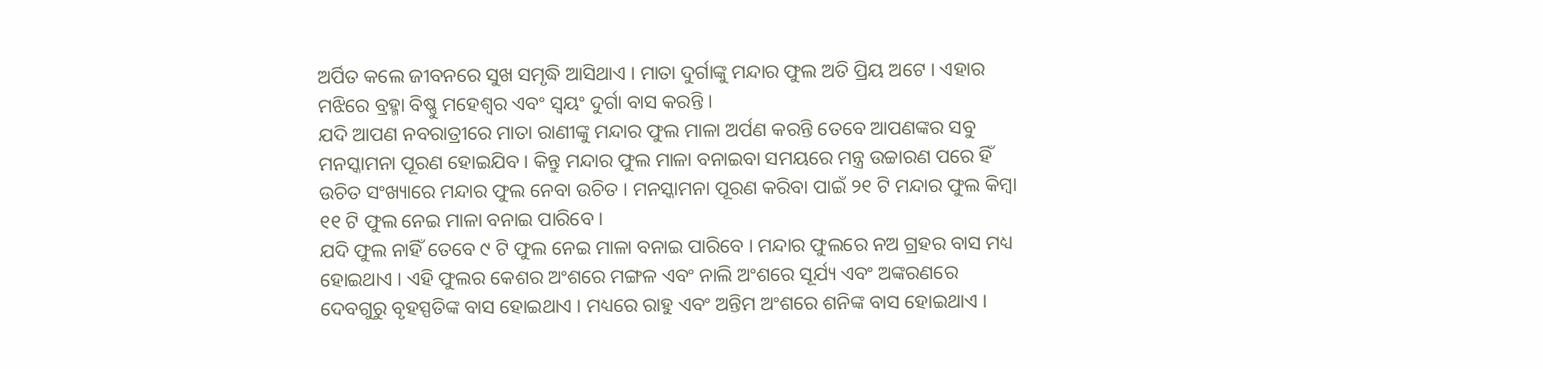ଅର୍ପିତ କଲେ ଜୀବନରେ ସୁଖ ସମୃଦ୍ଧି ଆସିଥାଏ । ମାତା ଦୁର୍ଗାଙ୍କୁ ମନ୍ଦାର ଫୁଲ ଅତି ପ୍ରିୟ ଅଟେ । ଏହାର ମଝିରେ ବ୍ରହ୍ମା ବିଷ୍ଣୁ ମହେଶ୍ବର ଏବଂ ସ୍ବୟଂ ଦୁର୍ଗା ବାସ କରନ୍ତି ।
ଯଦି ଆପଣ ନବରାତ୍ରୀରେ ମାତା ରାଣୀଙ୍କୁ ମନ୍ଦାର ଫୁଲ ମାଳା ଅର୍ପଣ କରନ୍ତି ତେବେ ଆପଣଙ୍କର ସବୁ ମନସ୍କାମନା ପୂରଣ ହୋଇଯିବ । କିନ୍ତୁ ମନ୍ଦାର ଫୁଲ ମାଳା ବନାଇବା ସମୟରେ ମନ୍ତ୍ର ଉଚ୍ଚାରଣ ପରେ ହିଁ ଉଚିତ ସଂଖ୍ୟାରେ ମନ୍ଦାର ଫୁଲ ନେବା ଉଚିତ । ମନସ୍କାମନା ପୂରଣ କରିବା ପାଇଁ ୨୧ ଟି ମନ୍ଦାର ଫୁଲ କିମ୍ବା ୧୧ ଟି ଫୁଲ ନେଇ ମାଳା ବନାଇ ପାରିବେ ।
ଯଦି ଫୁଲ ନାହିଁ ତେବେ ୯ ଟି ଫୁଲ ନେଇ ମାଳା ବନାଇ ପାରିବେ । ମନ୍ଦାର ଫୁଲରେ ନଅ ଗ୍ରହର ବାସ ମଧ୍ୟ ହୋଇଥାଏ । ଏହି ଫୁଲର କେଶର ଅଂଶରେ ମଙ୍ଗଳ ଏବଂ ନାଲି ଅଂଶରେ ସୂର୍ଯ୍ୟ ଏବଂ ଅଙ୍କରଣରେ ଦେବଗୁରୁ ବୃହସ୍ପତିଙ୍କ ବାସ ହୋଇଥାଏ । ମଧ୍ୟରେ ରାହୁ ଏବଂ ଅନ୍ତିମ ଅଂଶରେ ଶନିଙ୍କ ବାସ ହୋଇଥାଏ ।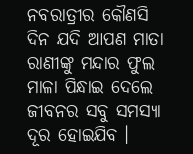ନବରାତ୍ରୀର କୌଣସି ଦିନ ଯଦି ଆପଣ ମାତା ରାଣୀଙ୍କୁ ମନ୍ଦାର ଫୁଲ ମାଳା ପିନ୍ଧାଇ ଦେଲେ ଜୀବନର ସବୁ ସମସ୍ୟା ଦୂର ହୋଇଯିବ ।